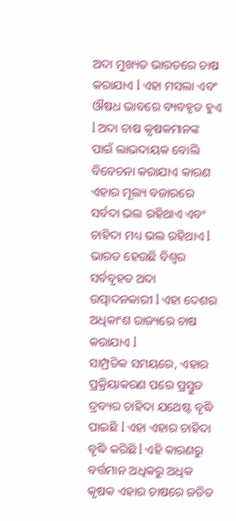ଅଦା ମୁଖ୍ୟତ ଭାରତରେ ଚାଷ କରାଯାଏ l ଏହା ମସଲା ଏବଂ ଔଷଧ ଭାବରେ ବ୍ୟବହୃତ ହୁଏ l ଅଦା ଚାଷ କୃଷକମାନଙ୍କ ପାଇଁ ଲାଭଦାୟକ ବୋଲି ବିବେଚନା କରାଯାଏ କାରଣ ଏହାର ମୂଲ୍ୟ ବଜାରରେ ସର୍ବଦା ଭଲ ରହିଥାଏ ଏବଂ ଚାହିଦା ମଧ୍ୟ ଭଲ ରହିଥାଏ l ଭାରତ ହେଉଛି ବିଶ୍ୱର ସର୍ବବୃହତ ଅଦା ଉତ୍ପାଦନକାରୀ l ଏହା ଦେଶର ଅଧିକାଂଶ ରାଜ୍ୟରେ ଚାଷ କରାଯାଏ l
ସାମ୍ପ୍ରତିକ ସମୟରେ, ଏହାର ପ୍ରକ୍ରିୟାକରଣ ପରେ ପ୍ରସ୍ତୁତ ଦ୍ରବ୍ୟର ଚାହିଦା ଯଥେଷ୍ଟ ବୃଦ୍ଧି ପାଇଛି l ଏହା ଏହାର ଚାହିଦା ବୃଦ୍ଧି କରିଛି l ଏହି କାରଣରୁ ବର୍ତ୍ତମାନ ଅଧିକରୁ ଅଧିକ କୃଷକ ଏହାର ଚାଷରେ ଜଡିତ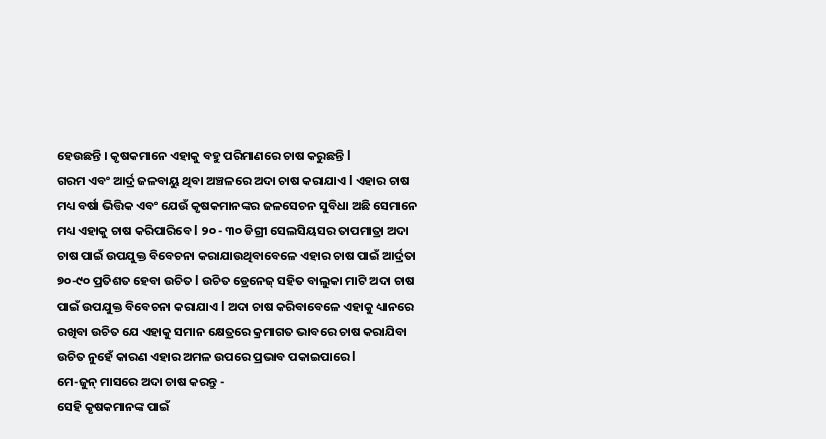ହେଉଛନ୍ତି । କୃଷକମାନେ ଏହାକୁ ବହୁ ପରିମାଣରେ ଚାଷ କରୁଛନ୍ତି l
ଗରମ ଏବଂ ଆର୍ଦ୍ର ଜଳବାୟୁ ଥିବା ଅଞ୍ଚଳରେ ଅଦା ଚାଷ କରାଯାଏ l ଏହାର ଚାଷ ମଧ୍ୟ ବର୍ଷା ଭିତ୍ତିକ ଏବଂ ଯେଉଁ କୃଷକମାନଙ୍କର ଜଳସେଚନ ସୁବିଧା ଅଛି ସେମାନେ ମଧ୍ୟ ଏହାକୁ ଚାଷ କରିପାରିବେ l ୨୦ - ୩୦ ଡିଗ୍ରୀ ସେଲସିୟସର ତାପମାତ୍ରା ଅଦା ଚାଷ ପାଇଁ ଉପଯୁକ୍ତ ବିବେଚନା କରାଯାଉଥିବାବେଳେ ଏହାର ଚାଷ ପାଇଁ ଆର୍ଦ୍ରତା ୭୦-୯୦ ପ୍ରତିଶତ ହେବା ଉଚିତ l ଉଚିତ ଡ୍ରେନେଜ୍ ସହିତ ବାଲୁକା ମାଟି ଅଦା ଚାଷ ପାଇଁ ଉପଯୁକ୍ତ ବିବେଚନା କରାଯାଏ l ଅଦା ଚାଷ କରିବାବେଳେ ଏହାକୁ ଧ୍ୟାନରେ ରଖିବା ଉଚିତ ଯେ ଏହାକୁ ସମାନ କ୍ଷେତ୍ରରେ କ୍ରମାଗତ ଭାବରେ ଚାଷ କରାଯିବା ଉଚିତ ନୁହେଁ କାରଣ ଏହାର ଅମଳ ଉପରେ ପ୍ରଭାବ ପକାଇପାରେ l
ମେ-ଜୁନ୍ ମାସରେ ଅଦା ଚାଷ କରନ୍ତୁ -
ସେହି କୃଷକମାନଙ୍କ ପାଇଁ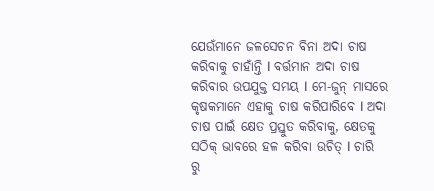ଯେଉଁମାନେ ଜଳସେଚନ ବିନା ଅଦା ଚାଷ କରିବାକୁ ଚାହାଁନ୍ତି l ବର୍ତ୍ତମାନ ଅଦା ଚାଷ କରିବାର ଉପଯୁକ୍ତ ସମୟ l ମେ-ଜୁନ୍ ମାସରେ କୃଷକମାନେ ଏହାକୁ ଚାଷ କରିପାରିବେ l ଅଦା ଚାଷ ପାଇଁ କ୍ଷେତ ପ୍ରସ୍ତୁତ କରିବାକୁ, କ୍ଷେତକୁ ସଠିକ୍ ଭାବରେ ହଳ କରିବା ଉଚିତ୍ l ଚାରି ରୁ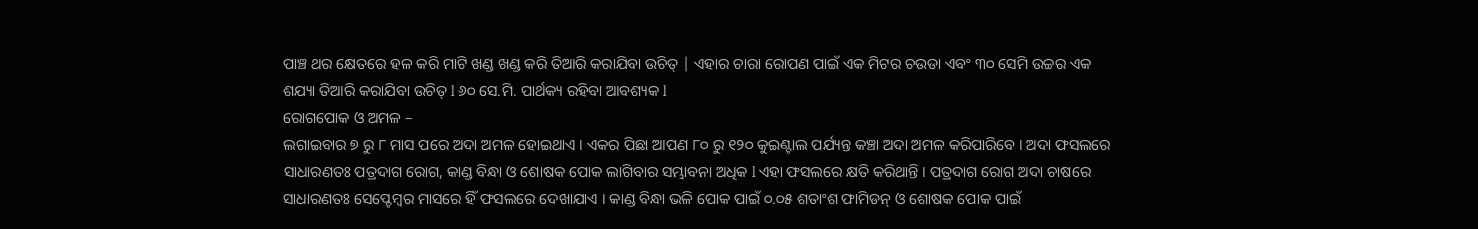ପାଞ୍ଚ ଥର କ୍ଷେତରେ ହଳ କରି ମାଟି ଖଣ୍ଡ ଖଣ୍ଡ କରି ତିଆରି କରାଯିବା ଉଚିତ୍ | ଏହାର ଚାରା ରୋପଣ ପାଇଁ ଏକ ମିଟର ଚଉଡା ଏବଂ ୩୦ ସେମି ଉଚ୍ଚର ଏକ ଶଯ୍ୟା ତିଆରି କରାଯିବା ଉଚିତ୍ l ୬୦ ସେ.ମି. ପାର୍ଥକ୍ୟ ରହିବା ଆବଶ୍ୟକ l
ରୋଗପୋକ ଓ ଅମଳ –
ଲଗାଇବାର ୭ ରୁ ୮ ମାସ ପରେ ଅଦା ଅମଳ ହୋଇଥାଏ । ଏକର ପିଛା ଆପଣ ୮୦ ରୁ ୧୨୦ କୁଇଣ୍ଟାଲ ପର୍ଯ୍ୟନ୍ତ କଞ୍ଚା ଅଦା ଅମଳ କରିପାରିବେ । ଅଦା ଫସଲରେ ସାଧାରଣତଃ ପତ୍ରଦାଗ ରୋଗ, କାଣ୍ଡ ବିନ୍ଧା ଓ ଶୋଷକ ପୋକ ଲାଗିବାର ସମ୍ଭାବନା ଅଧିକ l ଏହା ଫସଲରେ କ୍ଷତି କରିଥାନ୍ତି । ପତ୍ରଦାଗ ରୋଗ ଅଦା ଚାଷରେ ସାଧାରଣତଃ ସେପ୍ଟେମ୍ବର ମାସରେ ହିଁ ଫସଲରେ ଦେଖାଯାଏ । କାଣ୍ଡ ବିନ୍ଧା ଭଳି ପୋକ ପାଇଁ ୦.୦୫ ଶତାଂଶ ଫାମିଡନ୍ ଓ ଶୋଷକ ପୋକ ପାଇଁ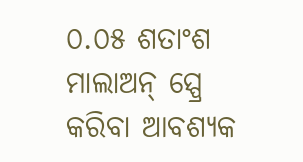୦.୦୫ ଶତାଂଶ ମାଲାଅନ୍ ସ୍ପ୍ରେ କରିବା ଆବଶ୍ୟକ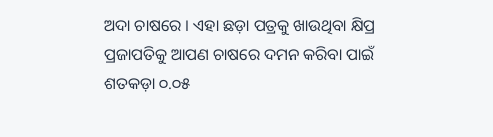ଅଦା ଚାଷରେ । ଏହା ଛଡ଼ା ପତ୍ରକୁ ଖାଉଥିବା କ୍ଷିପ୍ର ପ୍ରଜାପତିକୁ ଆପଣ ଚାଷରେ ଦମନ କରିବା ପାଇଁ ଶତକଡ଼ା ୦.୦୫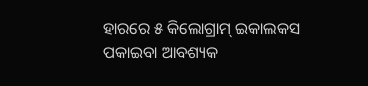ହାରରେ ୫ କିଲୋଗ୍ରାମ୍ ଇକାଲକସ ପକାଇବା ଆବଶ୍ୟକ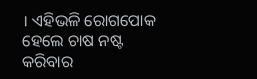। ଏହିଭଳି ରୋଗପୋକ ହେଲେ ଚାଷ ନଷ୍ଟ କରିବାର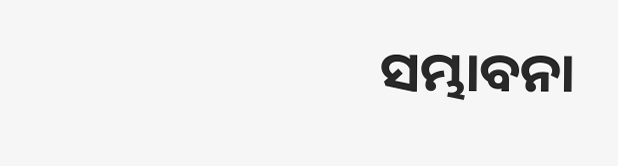ସମ୍ଭାବନା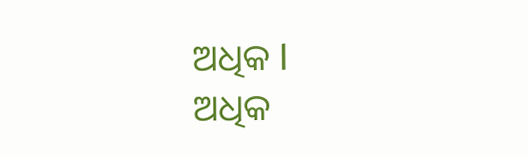ଅଧିକ l
ଅଧିକ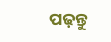ପଢ଼ନ୍ତୁ